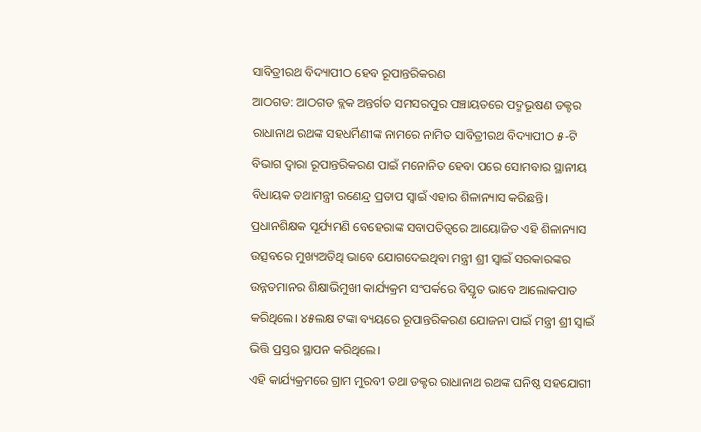ସାବିତ୍ରୀରଥ ବିଦ୍ୟାପୀଠ ହେବ ରୂପାନ୍ତରିକରଣ
ଆଠଗଡ: ଆଠଗଡ ବ୍ଲକ ଅନ୍ତର୍ଗତ ସମସରପୁର ପଞ୍ଚାୟତରେ ପଦ୍ମଭୂଷଣ ଡକ୍ଟର ରାଧାନାଥ ରଥଙ୍କ ସହଧର୍ମିଣୀଙ୍କ ନାମରେ ନାମିତ ସାବିତ୍ରୀରଥ ବିଦ୍ୟାପୀଠ ୫-ଟି ବିଭାଗ ଦ୍ୱାରା ରୂପାନ୍ତରିକରଣ ପାଇଁ ମନୋନିତ ହେବା ପରେ ସୋମବାର ସ୍ଥାନୀୟ ବିଧାୟକ ତଥାମନ୍ତ୍ରୀ ରଣେନ୍ଦ୍ର ପ୍ରତାପ ସ୍ୱାଇଁ ଏହାର ଶିଳାନ୍ୟାସ କରିଛନ୍ତି। ପ୍ରଧାନଶିକ୍ଷକ ସୂର୍ଯ୍ୟମଣି ବେହେରାଙ୍କ ସବାପତିତ୍ୱରେ ଆୟୋଜିତ ଏହି ଶିଳାନ୍ୟାସ ଉତ୍ସବରେ ମୁଖ୍ୟଅତିଥି ଭାବେ ଯୋଗଦେଇଥିବା ମନ୍ତ୍ରୀ ଶ୍ରୀ ସ୍ୱାଇଁ ସରକାରଙ୍କର ଉନ୍ନତମାନର ଶିକ୍ଷାଭିମୁଖୀ କାର୍ଯ୍ୟକ୍ରମ ସଂପର୍କରେ ବିସ୍ତୃତ ଭାବେ ଆଲୋକପାତ କରିଥିଲେ। ୪୫ଲକ୍ଷ ଟଙ୍କା ବ୍ୟୟରେ ରୂପାନ୍ତରିକରଣ ଯୋଜନା ପାଇଁ ମନ୍ତ୍ରୀ ଶ୍ରୀ ସ୍ୱାଇଁ ଭିତ୍ତି ପ୍ରସ୍ତର ସ୍ଥାପନ କରିଥିଲେ।
ଏହି କାର୍ଯ୍ୟକ୍ରମରେ ଗ୍ରାମ ମୁରବୀ ତଥା ଡକ୍ଟର ରାଧାନାଥ ରଥଙ୍କ ଘନିଷ୍ଠ ସହଯୋଗୀ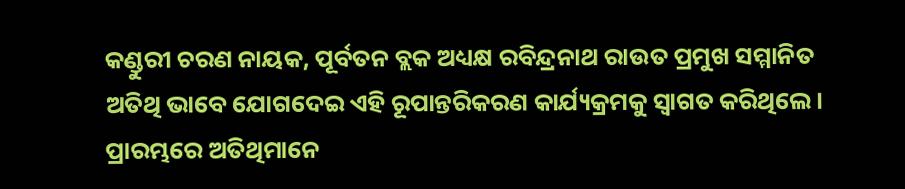କଣ୍ଡୁରୀ ଚରଣ ନାୟକ, ପୂର୍ବତନ ବ୍ଲକ ଅଧ୍ୟକ୍ଷ ରବିନ୍ଦ୍ରନାଥ ରାଉତ ପ୍ରମୁଖ ସମ୍ମାନିତ ଅତିଥି ଭାବେ ଯୋଗଦେଇ ଏହି ରୂପାନ୍ତରିକରଣ କାର୍ଯ୍ୟକ୍ରମକୁ ସ୍ୱାଗତ କରିଥିଲେ। ପ୍ରାରମ୍ଭରେ ଅତିଥିମାନେ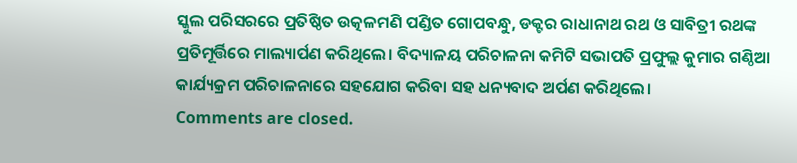ସ୍କୁଲ ପରିସରରେ ପ୍ରତିଷ୍ଠିତ ଉତ୍କଳମଣି ପଣ୍ଡିତ ଗୋପବନ୍ଧୁ, ଡକ୍ଟର ରାଧାନାଥ ରଥ ଓ ସାବିତ୍ରୀ ରଥଙ୍କ ପ୍ରତିମୂର୍ତ୍ତିରେ ମାଲ୍ୟାର୍ପଣ କରିଥିଲେ। ବିଦ୍ୟାଳୟ ପରିଚାଳନା କମିଟି ସଭାପତି ପ୍ରଫୁଲ୍ଲ କୁମାର ଗଣ୍ଠିଆ କାର୍ଯ୍ୟକ୍ରମ ପରିଚାଳନାରେ ସହଯୋଗ କରିବା ସହ ଧନ୍ୟବାଦ ଅର୍ପଣ କରିଥିଲେ।
Comments are closed.